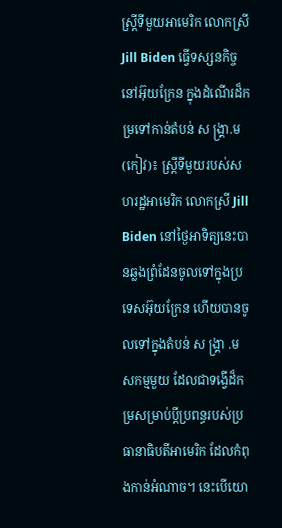ស្ត្រីទីមួយអាមេរិក លោកស្រី Jill Biden ធ្វើទស្សនកិច្ចនៅអ៊ុយក្រែន ក្នុងដំណើរដ៏កម្រទៅកាន់តំបន់ ស ង្គ្រា.ម
(កៀវ)៖ ស្ត្រីទីមួយរបស់សហរដ្ឋអាមេរិក លោកស្រី Jill Biden នៅថ្ងៃអាទិត្យនេះបានឆ្លងព្រំដែនចូលទៅក្នុងប្រទេសអ៊ុយក្រែន ហើយបានចូលទៅក្នុងតំបន់ ស ង្រ្គា .ម
សកម្មមួយ ដែលជាទង្វើដ៏កម្រសម្រាប់ប្តីប្រពន្ធរបស់ប្រធានាធិបតីអាមេរិក ដែលកំពុងកាន់អំណាច។ នេះបើយោ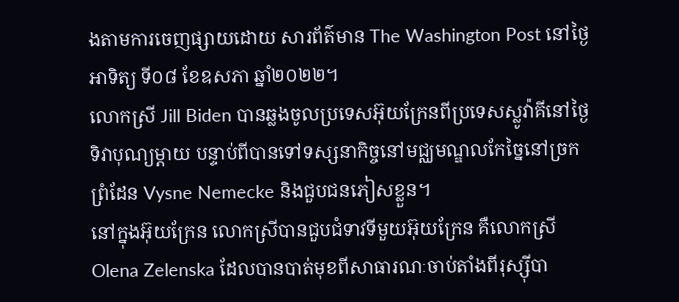ងតាមការចេញផ្សាយដោយ សារព័ត៌មាន The Washington Post នៅថ្ងៃអាទិត្យ ទី០៨ ខែឧសភា ឆ្នាំ២០២២។
លោកស្រី Jill Biden បានឆ្លងចូលប្រទេសអ៊ុយក្រែនពីប្រទេសស្លូវ៉ាគីនៅថ្ងៃទិវាបុណ្យម្តាយ បន្ទាប់ពីបានទៅទស្សនាកិច្ចនៅមជ្ឈមណ្ឌលកែច្នៃនៅច្រកព្រំដែន Vysne Nemecke និងជួបជនភៀសខ្លួន។
នៅក្នុងអ៊ុយក្រែន លោកស្រីបានជួបជំទាវទីមួយអ៊ុយក្រែន គឺលោកស្រី Olena Zelenska ដែលបានបាត់មុខពីសាធារណៈចាប់តាំងពីរុស្ស៊ីបា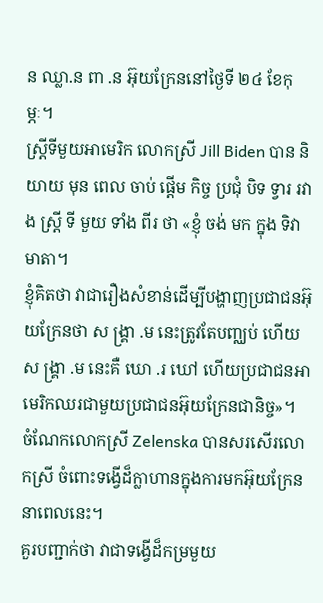ន ឈ្លា.ន ពា .ន អ៊ុយក្រែននៅថ្ងៃទី ២៤ ខែកុម្ភៈ។
ស្ត្រីទីមួយអាមេរិក លោកស្រី Jill Biden បាន និយាយ មុន ពេល ចាប់ ផ្តើម កិច្ច ប្រជុំ បិទ ទ្វារ រវាង ស្ត្រី ទី មួយ ទាំង ពីរ ថា «ខ្ញុំ ចង់ មក ក្នុង ទិវា មាតា។
ខ្ញុំគិតថា វាជារឿងសំខាន់ដើម្បីបង្ហាញប្រជាជនអ៊ុយក្រែនថា ស ង្រ្គា .ម នេះត្រូវតែបញ្ឈប់ ហើយ ស ង្រ្គា .ម នេះគឺ ឃោ .រ ឃៅ ហើយប្រជាជនអាមេរិកឈរជាមួយប្រជាជនអ៊ុយក្រែនជានិច្ច»។
ចំណែកលោកស្រី Zelenska បានសរសើរលោកស្រី ចំពោះទង្វើដ៏ក្លាហានក្នុងការមកអ៊ុយក្រែននាពេលនេះ។
គួរបញ្ជាក់ថា វាជាទង្វើដ៏កម្រមួយ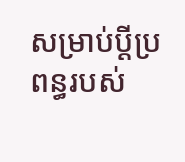សម្រាប់ប្តីប្រពន្ធរបស់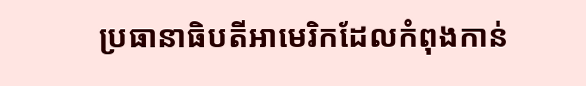ប្រធានាធិបតីអាមេរិកដែលកំពុងកាន់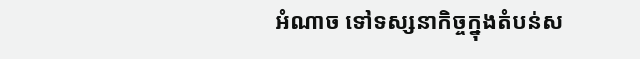អំណាច ទៅទស្សនាកិច្ចក្នុងតំបន់ស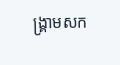ង្គ្រាមសក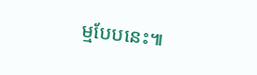ម្មបែបនេះ៕